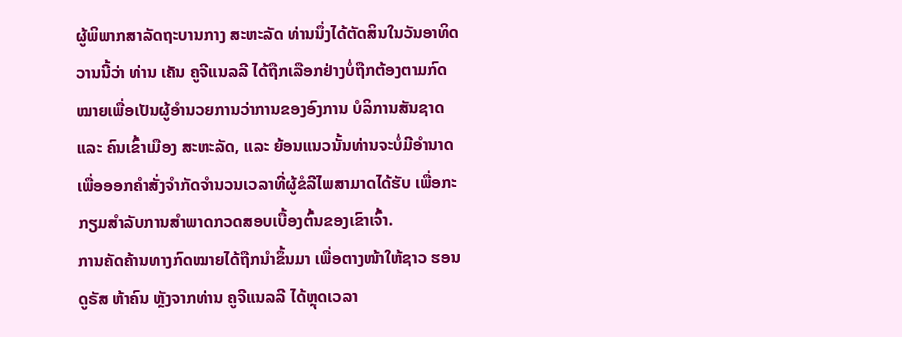ຜູ້ພິພາກສາລັດຖະບານກາງ ສະຫະລັດ ທ່ານນຶ່ງໄດ້ຕັດສິນໃນວັນອາທິດວານນີ້ວ່າ ທ່ານ ເຄັນ ຄູຈີແນລລີ ໄດ້ຖືກເລືອກຢ່າງບໍ່ຖືກຕ້ອງຕາມກົດໝາຍເພື່ອເປັນຜູ້ອຳນວຍການວ່າການຂອງອົງການ ບໍລິການສັນຊາດ ແລະ ຄົນເຂົ້າເມືອງ ສະຫະລັດ, ແລະ ຍ້ອນແນວນັ້ນທ່ານຈະບໍ່ມີອຳນາດ ເພື່ອອອກຄຳສັ່ງຈຳກັດຈຳນວນເວລາທີ່ຜູ້ຂໍລີໄພສາມາດໄດ້ຮັບ ເພື່ອກະກຽມສຳລັບການສຳພາດກວດສອບເບື້ອງຕົ້ນຂອງເຂົາເຈົ້າ.
ການຄັດຄ້ານທາງກົດໝາຍໄດ້ຖືກນຳຂຶ້ນມາ ເພື່ອຕາງໜ້າໃຫ້ຊາວ ຮອນດູຣັສ ຫ້າຄົນ ຫຼັງຈາກທ່ານ ຄູຈີແນລລີ ໄດ້ຫຼຸດເວລາ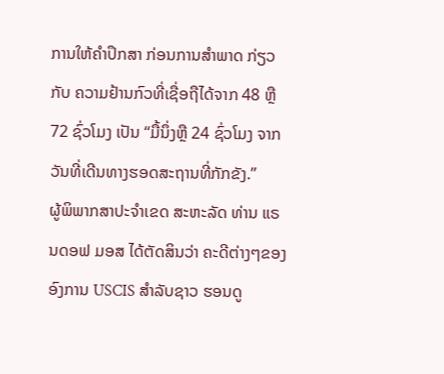ການໃຫ້ຄຳປຶກສາ ກ່ອນການສຳພາດ ກ່ຽວກັບ ຄວາມຢ້ານກົວທີ່ເຊື່ອຖືໄດ້ຈາກ 48 ຫຼື 72 ຊົ່ວໂມງ ເປັນ “ມື້ນຶ່ງຫຼື 24 ຊົ່ວໂມງ ຈາກວັນທີ່ເດີນທາງຮອດສະຖານທີ່ກັກຂັງ.”
ຜູ້ພິພາກສາປະຈຳເຂດ ສະຫະລັດ ທ່ານ ແຣນດອຟ ມອສ ໄດ້ຕັດສິນວ່າ ຄະດີຕ່າງໆຂອງອົງການ USCIS ສຳລັບຊາວ ຮອນດູ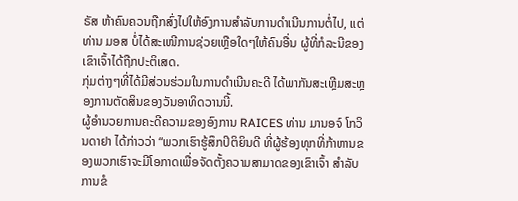ຣັສ ຫ້າຄົນຄວນຖືກສົ່ງໄປໃຫ້ອົງການສຳລັບການດຳເນີນການຕໍ່ໄປ, ແຕ່ທ່ານ ມອສ ບໍ່ໄດ້ສະເໜີການຊ່ວຍເຫຼືອໃດໆໃຫ້ຄົນອື່ນ ຜູ້ທີ່ກໍລະນີຂອງເຂົາເຈົ້າໄດ້ຖືກປະຕິເສດ.
ກຸ່ມຕ່າງໆທີ່ໄດ້ມີສ່ວນຮ່ວມໃນການດຳເນີນຄະດີ ໄດ້ພາກັນສະເຫຼີມສະຫຼອງການຕັດສິນຂອງວັນອາທິດວານນີ້.
ຜູ້ອຳນວຍການຄະດີຄວາມຂອງອົງການ RAICES ທ່ານ ມານອຈ໌ ໂກວິນດາຢາ ໄດ້ກ່າວວ່າ “ພວກເຮົາຮູ້ສຶກປິຕິຍິນດີ ທີ່ຜູ້ຮ້ອງທຸກທີ່ກ້າຫານຂອງພວກເຮົາຈະມີໂອກາດເພື່ອຈັດຕັ້ງຄວາມສາມາດຂອງເຂົາເຈົ້າ ສຳລັບການຂໍ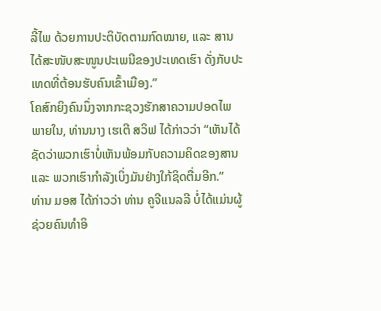ລີ້ໄພ ດ້ວຍການປະຕິບັດຕາມກົດໝາຍ, ແລະ ສານໄດ້ສະໜັບສະໜູນປະເພນີຂອງປະເທດເຮົາ ດັ່ງກັບປະເທດທີ່ຕ້ອນຮັບຄົນເຂົ້າເມືອງ.”
ໂຄສົກຍິງຄົນນຶ່ງຈາກກະຊວງຮັກສາຄວາມປອດໄພພາຍໃນ, ທ່ານນາງ ເຮເຕີ ສວິຟ ໄດ້ກ່າວວ່າ “ເຫັນໄດ້ຊັດວ່າພວກເຮົາບໍ່ເຫັນພ້ອມກັບຄວາມຄິດຂອງສານ ແລະ ພວກເຮົາກຳລັງເບິ່ງມັນຢ່າງໃກ້ຊິດຕື່ມອີກ.”
ທ່ານ ມອສ ໄດ້ກ່າວວ່າ ທ່ານ ຄູຈີແນລລີ ບໍ່ໄດ້ແມ່ນຜູ້ຊ່ວຍຄົນທຳອິ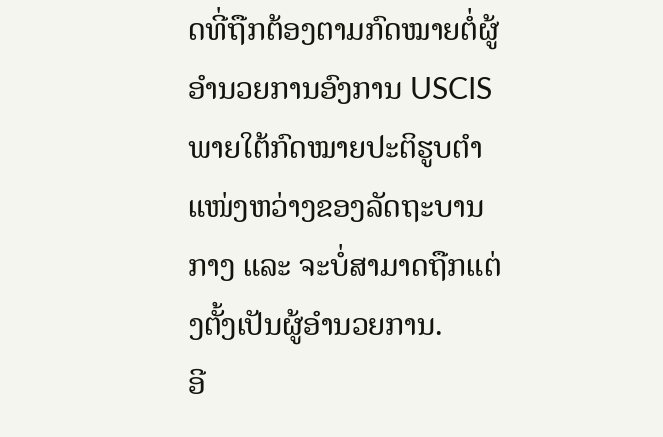ດທີ່ຖືກຕ້ອງຕາມກົດໝາຍຕໍ່ຜູ້ອຳນວຍການອົງການ USCIS ພາຍໃຕ້ກົດໝາຍປະຕິຮູບຕຳແໜ່ງຫວ່າງຂອງລັດຖະບານກາງ ແລະ ຈະບໍ່ສາມາດຖືກແຕ່ງຕັ້ງເປັນຜູ້ອຳນວຍການ.
ອີ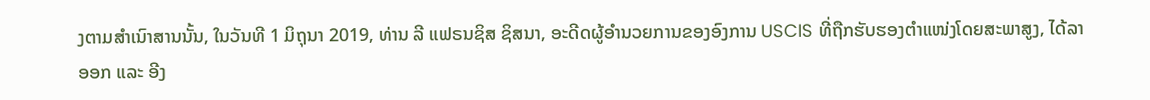ງຕາມສຳເນົາສານນັ້ນ, ໃນວັນທີ 1 ມິຖຸນາ 2019, ທ່ານ ລີ ແຟຣນຊິສ ຊິສນາ, ອະດີດຜູ້ອຳນວຍການຂອງອົງການ USCIS ທີ່ຖືກຮັບຮອງຕຳແໜ່ງໂດຍສະພາສູງ, ໄດ້ລາອອກ ແລະ ອີງ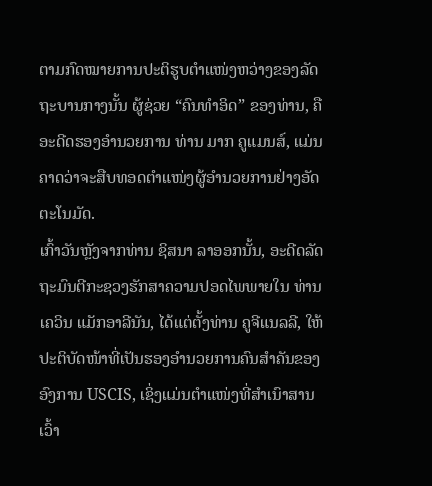ຕາມກົດໝາຍການປະຕິຮູບຕຳແໜ່ງຫວ່າງຂອງລັດຖະບານກາງນັ້ນ ຜູ້ຊ່ວຍ “ຄົນທຳອິດ” ຂອງທ່ານ, ຄືອະດີດຮອງອຳນວຍການ ທ່ານ ມາກ ຄູແມນສ໌, ແມ່ນຄາດວ່າຈະສືບທອດຕຳແໜ່ງຜູ້ອຳນວຍການຢ່າງອັດຕະໂນມັດ.
ເກົ້າວັນຫຼັງຈາກທ່ານ ຊິສນາ ລາອອກນັ້ນ, ອະດີດລັດຖະມົນຕີກະຊວງຮັກສາຄວາມປອດໄພພາຍໃນ ທ່ານ ເຄວິນ ແມັກອາລີນັນ, ໄດ້ແຕ່ຕັ້ງທ່ານ ຄູຈີແນລລີ, ໃຫ້ປະຕິບັດໜ້າທີ່ເປັນຮອງອຳນວຍການຄົນສຳຄັນຂອງອົງການ USCIS, ເຊິ່ງແມ່ນຕຳແໜ່ງທີ່ສຳເນົາສານເວົ້າ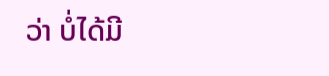ວ່າ ບໍ່ໄດ້ມີ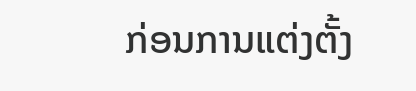ກ່ອນການແຕ່ງຕັ້ງ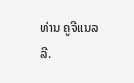ທ່ານ ຄູຈີແນລລີ.